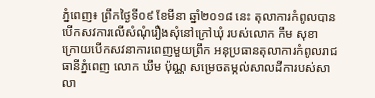ភ្នំពេញ៖ ព្រឹកថ្ងៃទី០៩ ខែមីនា ឆ្នាំ២០១៨ នេះ តុលាការកំពូលបានបើកសវការលើសំណុំរឿងសុំនៅក្រៅឃុំ របស់លោក កឹម សុខា ក្រោយបើកសវនាការពេញមួយព្រឹក អនុប្រធានតុលាការកំពូលរាជធានីភ្នំពេញ លោក ឃឹម ប៉ុណ្ណ សម្រេចតម្កល់សាលដីការបស់សាលា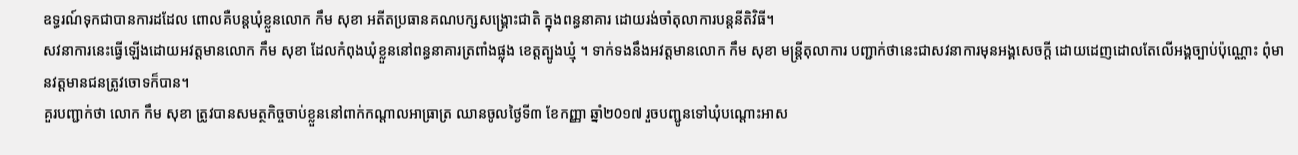ឧទ្ធរណ៍ទុកជាបានការដដែល ពោលគឺបន្តឃុំខ្លួនលោក កឹម សុខា អតីតប្រធានគណបក្សសង្រ្គោះជាតិ ក្នុងពន្ធនាគារ ដោយរង់ចាំតុលាការបន្តនីតិវិធី។
សវនាការនេះធ្វើឡើងដោយអវត្តមានលោក កឹម សុខា ដែលកំពុងឃុំខ្លួននៅពន្ធនាគារត្រពាំងផ្លុង ខេត្តត្បូងឃ្មុំ ។ ទាក់ទងនឹងអវត្តមានលោក កឹម សុខា មន្ត្រីតុលាការ បញ្ជាក់ថានេះជាសវនាការមុនអង្គសេចក្តី ដោយដេញដោលតែលើអង្គច្បាប់ប៉ុណ្ណោះ ពុំមានវត្តមានជនត្រូវចោទក៏បាន។
គួរបញ្ជាក់ថា លោក កឹម សុខា ត្រូវបានសមត្ថកិច្ចចាប់ខ្លួននៅពាក់កណ្តាលអាធ្រាត្រ ឈានចូលថ្ងៃទី៣ ខែកញ្ញា ឆ្នាំ២0១៧ រួចបញ្ជូនទៅឃុំបណ្តោះអាស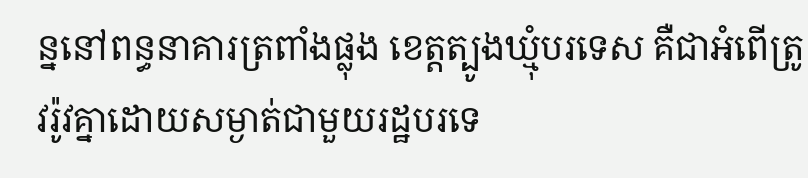ន្ននៅពន្ធនាគារត្រពាំងផ្លុង ខេត្តត្បូងឃ្មុំបរទេស គឺជាអំពើត្រូវរ៉ូវគ្នាដោយសម្ងាត់ជាមួយរដ្ឋបរទេ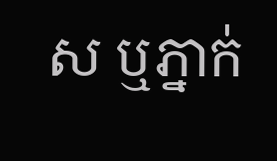ស ឬភ្នាក់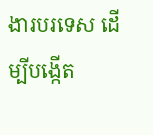ងារបរទេស ដើម្បីបង្កើត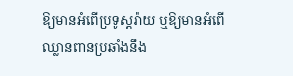ឱ្យមានអំពើប្រទូស្តរ៉ាយ ឬឱ្យមានអំពើឈ្លានពានប្រឆាំងនឹង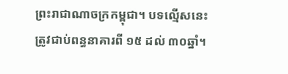ព្រះរាជាណាចក្រកម្ពុជា។ បទល្មើសនេះ ត្រូវជាប់ពន្ធនាគារពី ១៥ ដល់ ៣០ឆ្នាំ។